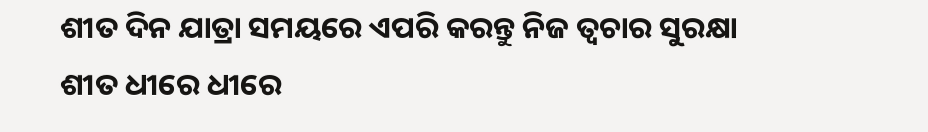ଶୀତ ଦିନ ଯାତ୍ରା ସମୟରେ ଏପରି କରନ୍ତୁ ନିଜ ତ୍ୱଚାର ସୁରକ୍ଷା
ଶୀତ ଧୀରେ ଧୀରେ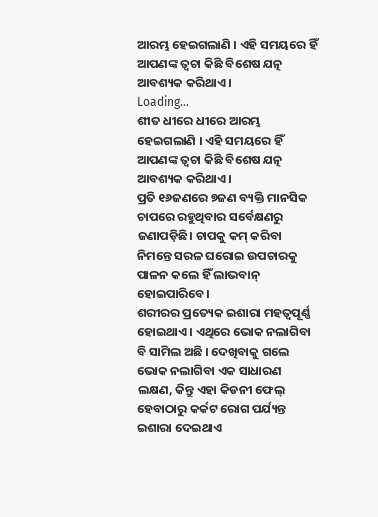ଆରମ୍ଭ ହେଇଗଲାଣି । ଏହି ସମୟରେ ହିଁ ଆପଣଙ୍କ ତ୍ୱଚା କିଛି ବିଶେଷ ଯତ୍ନ ଆବଶ୍ୟକ କରିଥାଏ ।
Loading...
ଶୀତ ଧୀରେ ଧୀରେ ଆରମ୍ଭ ହେଇଗଲାଣି । ଏହି ସମୟରେ ହିଁ ଆପଣଙ୍କ ତ୍ୱଚା କିଛି ବିଶେଷ ଯତ୍ନ ଆବଶ୍ୟକ କରିଥାଏ ।
ପ୍ରତି ୧୬ଜଣରେ ୭ଜଣ ବ୍ୟକ୍ତି ମାନସିକ ଚାପରେ ରହୁଥିବାର ସର୍ବେକ୍ଷଣରୁ ଜଣାପଡ଼ିଛି। ଚାପକୁ କମ୍ କରିବା ନିମନ୍ତେ ସରଳ ଘରୋଇ ଉପଚାରକୁ ପାଳନ କଲେ ହିଁ ଲାଭବାନ୍ ହୋଇପାରିବେ।
ଶରୀରର ପ୍ରତ୍ୟେକ ଇଶାରା ମହତ୍ୱପୂର୍ଣ୍ଣ ହୋଇଥାଏ । ଏଥିରେ ଭୋକ ନଲାଗିବା ବି ସାମିଲ ଅଛି । ଦେଖିବାକୁ ଗଲେ ଭୋକ ନଲାଗିବା ଏକ ସାଧାରଣ ଲକ୍ଷଣ, କିନ୍ତୁ ଏହା କିଡନୀ ଫେଲ୍ ହେବାଠାରୁ କର୍କଟ ରୋଗ ପର୍ଯ୍ୟନ୍ତ ଇଶାରା ଦେଇଥାଏ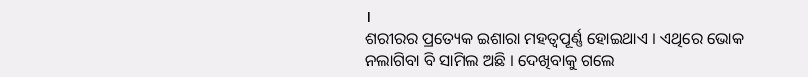।
ଶରୀରର ପ୍ରତ୍ୟେକ ଇଶାରା ମହତ୍ୱପୂର୍ଣ୍ଣ ହୋଇଥାଏ । ଏଥିରେ ଭୋକ ନଲାଗିବା ବି ସାମିଲ ଅଛି । ଦେଖିବାକୁ ଗଲେ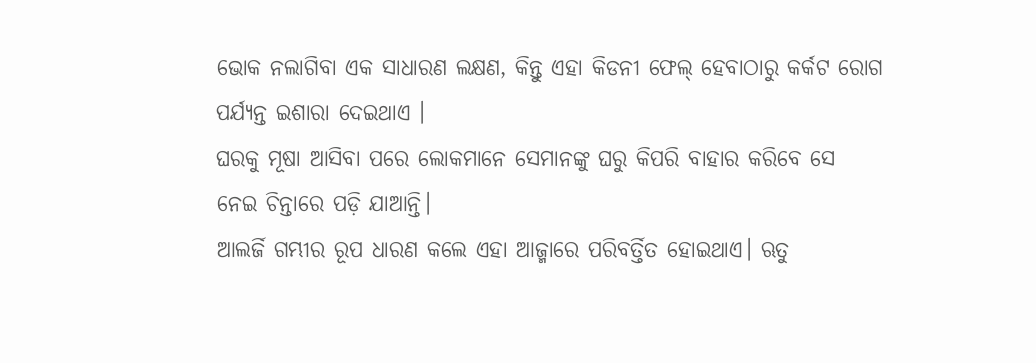ଭୋକ ନଲାଗିବା ଏକ ସାଧାରଣ ଲକ୍ଷଣ, କିନ୍ତୁ ଏହା କିଡନୀ ଫେଲ୍ ହେବାଠାରୁ କର୍କଟ ରୋଗ ପର୍ଯ୍ୟନ୍ତ ଇଶାରା ଦେଇଥାଏ ।
ଘରକୁ ମୂଷା ଆସିବା ପରେ ଲୋକମାନେ ସେମାନଙ୍କୁ ଘରୁ କିପରି ବାହାର କରିବେ ସେ ନେଇ ଚିନ୍ତାରେ ପଡ଼ି ଯାଆନ୍ତି।
ଆଲର୍ଜି ଗମ୍ଭୀର ରୂପ ଧାରଣ କଲେ ଏହା ଆଜ୍ମାରେ ପରିବର୍ତ୍ତିତ ହୋଇଥାଏ। ଋତୁ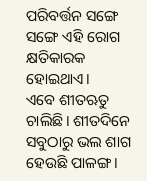ପରିବର୍ତ୍ତନ ସଙ୍ଗେ ସଙ୍ଗେ ଏହି ରୋଗ କ୍ଷତିକାରକ ହୋଇଥାଏ।
ଏବେ ଶୀତଋତୁ ଚାଲିଛି। ଶୀତଦିନେ ସବୁଠାରୁ ଭଲ ଶାଗ ହେଉଛି ପାଳଙ୍ଗ।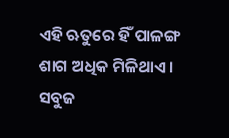ଏହି ଋତୁରେ ହିଁ ପାଳଙ୍ଗ ଶାଗ ଅଧିକ ମିଳିଥାଏ।
ସବୁଜ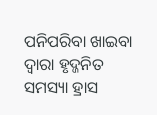ପନିପରିବା ଖାଇବା ଦ୍ୱାରା ହୃଦ୍ଜନିତ ସମସ୍ୟା ହ୍ରାସ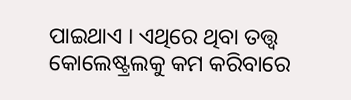ପାଇଥାଏ । ଏଥିରେ ଥିବା ତତ୍ତ୍ୱ କୋଲେଷ୍ଟ୍ରଲକୁ କମ କରିବାରେ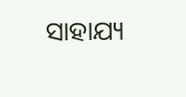ସାହାଯ୍ୟ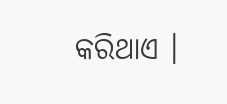କରିଥାଏ ।